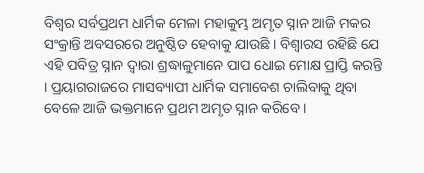ବିଶ୍ବର ସର୍ବପ୍ରଥମ ଧାର୍ମିକ ମେଳା ମହାକୁମ୍ଭ ଅମୃତ ସ୍ନାନ ଆଜି ମକର ସଂକ୍ରାନ୍ତି ଅବସରରେ ଅନୁଷ୍ଠିତ ହେବାକୁ ଯାଉଛି । ବିଶ୍ବାରସ ରହିଛି ଯେ ଏହି ପବିତ୍ର ସ୍ନାନ ଦ୍ବାରା ଶ୍ରଦ୍ଧାଳୁମାନେ ପାପ ଧୋଇ ମୋକ୍ଷ ପ୍ରାପ୍ତି କରନ୍ତି । ପ୍ରୟାଗରାଜରେ ମାସବ୍ୟାପୀ ଧାର୍ମିକ ସମାବେଶ ଚାଲିବାକୁ ଥିବା ବେଳେ ଆଜି ଭକ୍ତମାନେ ପ୍ରଥମ ଅମୃତ ସ୍ନାନ କରିବେ ।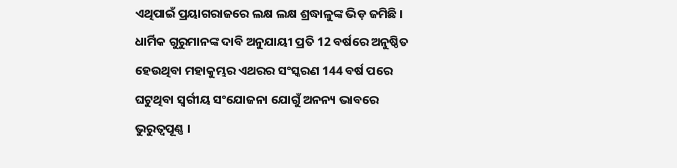ଏଥିପାଇଁ ପ୍ରୟାଗରାଜରେ ଲକ୍ଷ ଲକ୍ଷ ଶ୍ରଦ୍ଧାଳୁଙ୍କ ଭିଡ଼ ଜମିଛି ।
ଧାର୍ମିକ ଗୁରୁମାନଙ୍କ ଦାବି ଅନୁଯାୟୀ ପ୍ରତି 12 ବର୍ଷରେ ଅନୁଷ୍ଠିତ ହେଉଥିବା ମହାକୁମ୍ଭର ଏଥରର ସଂସ୍କରଣ 144 ବର୍ଷ ପରେ ଘଟୁଥିବା ସ୍ବର୍ଗୀୟ ସଂଯୋଜନା ଯୋଗୁଁ ଅନନ୍ୟ ଭାବରେ ଭୁରୁତ୍ବପୂଣ୍ଣ ।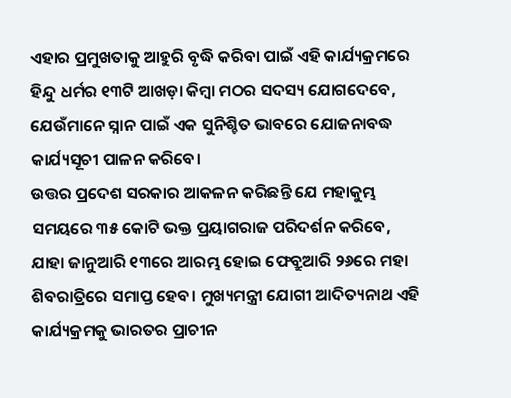ଏହାର ପ୍ରମୁଖତାକୁ ଆହୁରି ବୃଦ୍ଧି କରିବା ପାଇଁ ଏହି କାର୍ଯ୍ୟକ୍ରମରେ ହିନ୍ଦୁ ଧର୍ମର ୧୩ଟି ଆଖଡ଼ା କିମ୍ବା ମଠର ସଦସ୍ୟ ଯୋଗଦେବେ, ଯେଉଁମାନେ ସ୍ନାନ ପାଇଁ ଏକ ସୁନିଶ୍ଚିତ ଭାବରେ ଯୋଜନାବଦ୍ଧ କାର୍ଯ୍ୟସୂଚୀ ପାଳନ କରିବେ।
ଉତ୍ତର ପ୍ରଦେଶ ସରକାର ଆକଳନ କରିଛନ୍ତି ଯେ ମହାକୁମ୍ଭ ସମୟରେ ୩୫ କୋଟି ଭକ୍ତ ପ୍ରୟାଗରାଜ ପରିଦର୍ଶନ କରିବେ, ଯାହା ଜାନୁଆରି ୧୩ରେ ଆରମ୍ଭ ହୋଇ ଫେବ୍ରୁଆରି ୨୬ରେ ମହା ଶିବରାତ୍ରିରେ ସମାପ୍ତ ହେବ। ମୁଖ୍ୟମନ୍ତ୍ରୀ ଯୋଗୀ ଆଦିତ୍ୟନାଥ ଏହି କାର୍ଯ୍ୟକ୍ରମକୁ ଭାରତର ପ୍ରାଚୀନ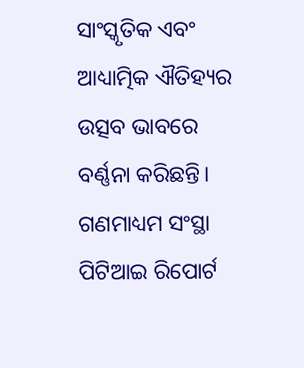ସାଂସ୍କୃତିକ ଏବଂ ଆଧ୍ୟାତ୍ମିକ ଐତିହ୍ୟର ଉତ୍ସବ ଭାବରେ ବର୍ଣ୍ଣନା କରିଛନ୍ତି।
ଗଣମାଧ୍ୟମ ସଂସ୍ଥା ପିଟିଆଇ ରିପୋର୍ଟ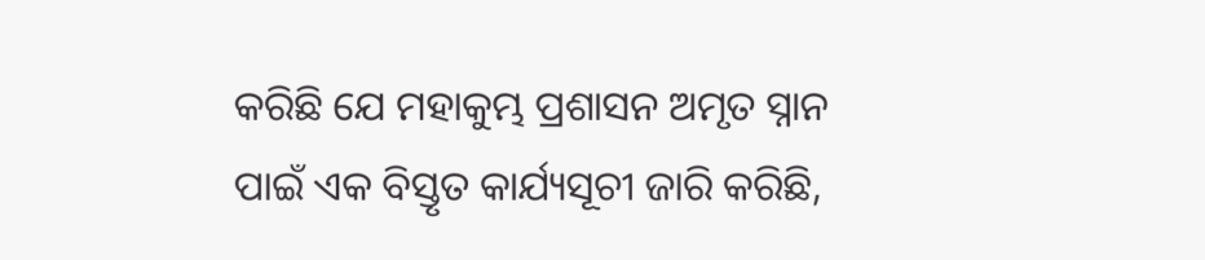କରିଛି ଯେ ମହାକୁମ୍ଭ ପ୍ରଶାସନ ଅମୃତ ସ୍ନାନ ପାଇଁ ଏକ ବିସ୍ତୃତ କାର୍ଯ୍ୟସୂଚୀ ଜାରି କରିଛି,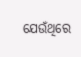ଯେଉଁଥିରେ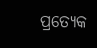ପ୍ରତ୍ୟେକ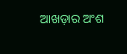ଆଖଡ଼ାର ଅଂଶ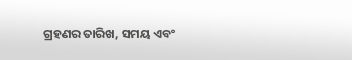ଗ୍ରହଣର ତାରିଖ, ସମୟ ଏବଂ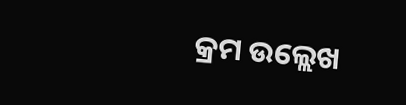କ୍ରମ ଉଲ୍ଲେଖ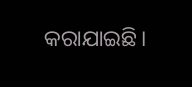କରାଯାଇଛି।